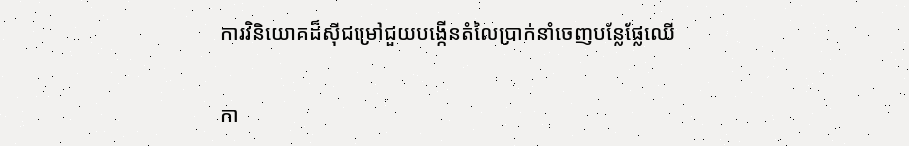ការវិនិយោគដ៏ស៊ីជម្រៅជួយបង្កើនតំលៃប្រាក់នាំចេញបន្លែផ្លែឈើ

កា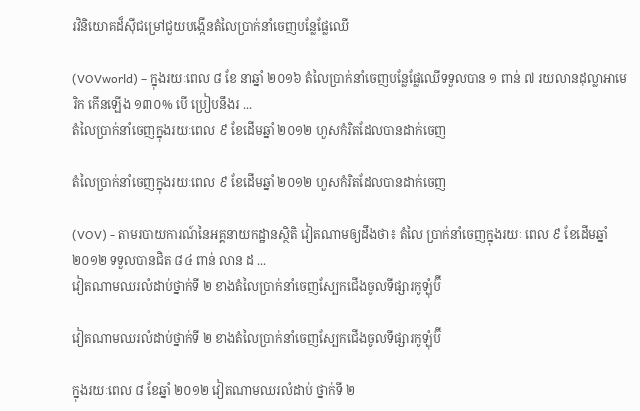រវិនិយោគដ៏ស៊ីជម្រៅជួយបង្កើនតំលៃប្រាក់នាំចេញបន្លែផ្លែឈើ

(VOVworld) – ក្នុងរយៈពេល ៨ ខែ នាឆ្នាំ ២០១៦ តំលៃប្រាក់នាំចេញបន្លែផ្លែឈើទទួលបាន ១ ពាន់ ៧ រយលានដុល្លាអាមេរិក កើនឡើង ១៣០% បើ ប្រៀបនឹងរ ...
តំលៃប្រាក់នាំចេញក្នុងរយៈពេល ៩ ខែដើមឆ្នាំ ២០១២ ហួសកំរិតដែលបានដាក់ចេញ

តំលៃប្រាក់នាំចេញក្នុងរយៈពេល ៩ ខែដើមឆ្នាំ ២០១២ ហួសកំរិតដែលបានដាក់ចេញ

(VOV) - តាមរបាយការណ៍នៃអគ្គនាយកដ្ឋានស្ថិតិ វៀតណាមឲ្យដឹងថា៖ តំលៃ ប្រាក់នាំចេញក្នុងរយៈ ពេល ៩ ខែដើមឆ្នាំ ២០១២ ទទួលបានជិត ៨៤ ពាន់ លាន ដ ...
វៀតណាមឈរលំដាប់ថ្នាក់ទី ២ ខាងតំលៃប្រាក់នាំចេញស្បែកជើងចូលទីផ្សារកូឡុំប៊ី

វៀតណាមឈរលំដាប់ថ្នាក់ទី ២ ខាងតំលៃប្រាក់នាំចេញស្បែកជើងចូលទីផ្សារកូឡុំប៊ី

ក្នុងរយៈពេល ៨ ខែឆ្នាំ ២០១២ វៀតណាមឈរលំដាប់ ថ្នាក់ទី ២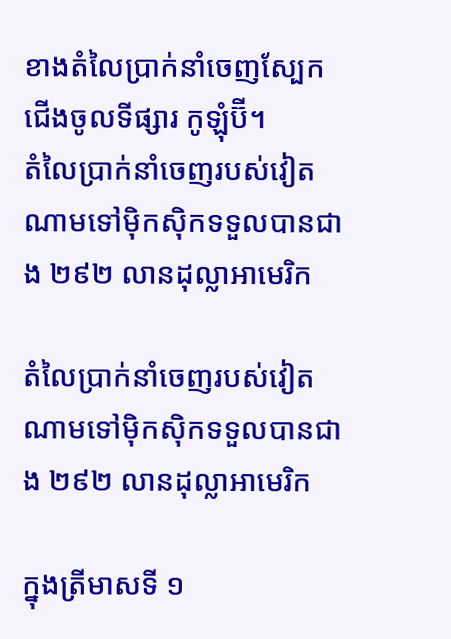ខាងតំលៃប្រាក់នាំចេញស្បែកជើងចូលទីផ្សារ កូឡុំប៊ី។
តំលៃប្រាក់នាំចេញរបស់វៀតណាមទៅម៉ិកស៊ិកទទួលបានជាង ២៩២ លានដុល្លាអាមេរិក

តំលៃប្រាក់នាំចេញរបស់វៀតណាមទៅម៉ិកស៊ិកទទួលបានជាង ២៩២ លានដុល្លាអាមេរិក

ក្នុងត្រីមាសទី ១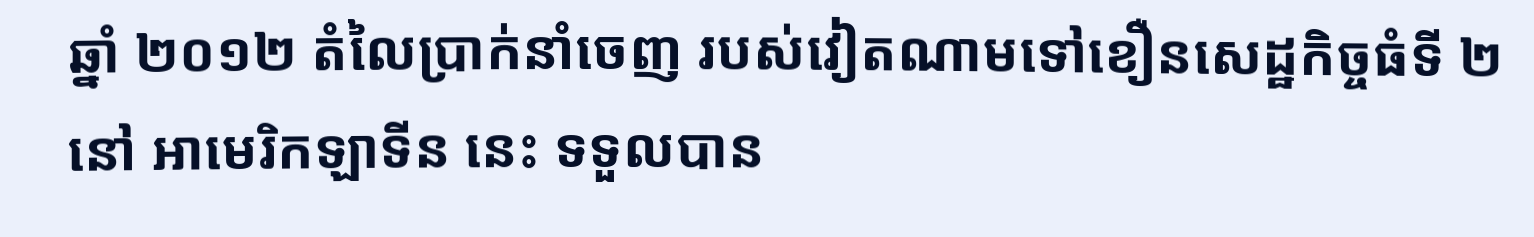ឆ្នាំ ២០១២ តំលៃប្រាក់នាំចេញ របស់វៀតណាមទៅខឿនសេដ្ឋកិច្ចធំទី ២ នៅ អាមេរិកឡាទីន នេះ ទទួលបាន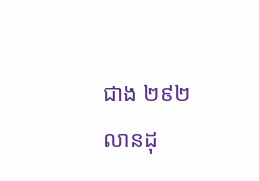ជាង ២៩២ លានដុ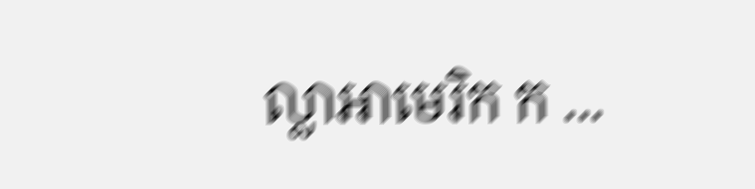ល្លាអាមេរិក ក ...